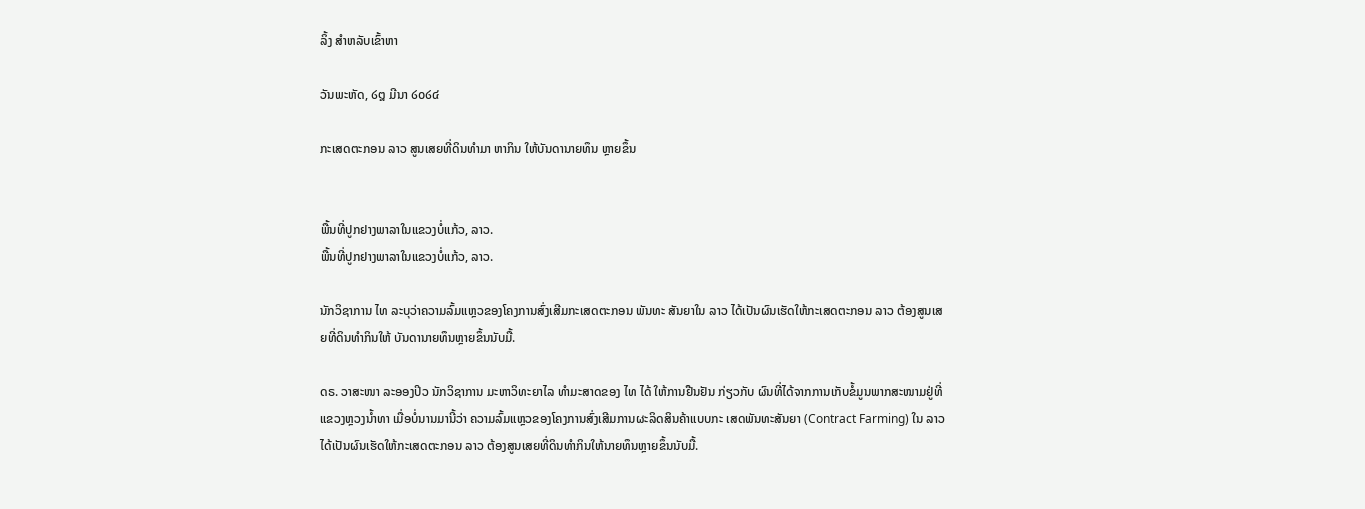ລິ້ງ ສຳຫລັບເຂົ້າຫາ

ວັນພະຫັດ, ໒໘ ມີນາ ໒໐໒໔

ກະເສດຕະກອນ ລາວ ສູນເສຍທີ່ດິນທຳມາ ຫາກິນ ໃຫ້ບັນດານາຍທຶນ ຫຼາຍຂຶ້ນ


ພື້ນທີ່ປູກຢາງພາລາໃນແຂວງບໍ່ແກ້ວ, ລາວ.
ພື້ນທີ່ປູກຢາງພາລາໃນແຂວງບໍ່ແກ້ວ, ລາວ.

ນັກວິຊາການ ໄທ ລະບຸວ່າຄວາມລົ້ມແຫຼວຂອງໂຄງການສົ່ງເສີມກະເສດຕະກອນ ພັນທະ ສັນຍາໃນ ລາວ ໄດ້ເປັນຜົນເຮັດໃຫ້ກະເສດຕະກອນ ລາວ ຕ້ອງສູນເສຍທີ່ດິນທຳກິນໃຫ້ ບັນດານາຍທຶນຫຼາຍຂຶ້ນນັບມື້.

ດຣ. ວາສະໜາ ລະອອງປິວ ນັກວິຊາການ ມະຫາວິທະຍາໄລ ທຳມະສາດຂອງ ໄທ ໄດ້ ໃຫ້ການຢືນຢັນ ກ່ຽວກັບ ຜົນທີ່ໄດ້ຈາກການເກັບຂໍ້ມູນພາກສະໜາມຢູ່ທີ່ແຂວງຫຼວງນ້ຳທາ ເມື່ອບໍ່ນານມານີ້ວ່າ ຄວາມລົ້ມແຫຼວຂອງໂຄງການສົ່ງເສີມການຜະລິດສິນຄ້າແບບກະ ເສດພັນທະສັນຍາ (Contract Farming) ໃນ ລາວ ໄດ້ເປັນຜົນເຮັດໃຫ້ກະເສດຕະກອນ ລາວ ຕ້ອງສູນເສຍທີ່ດິນທຳກິນໃຫ້ນາຍທຶນຫຼາຍຂຶ້ນນັບມື້.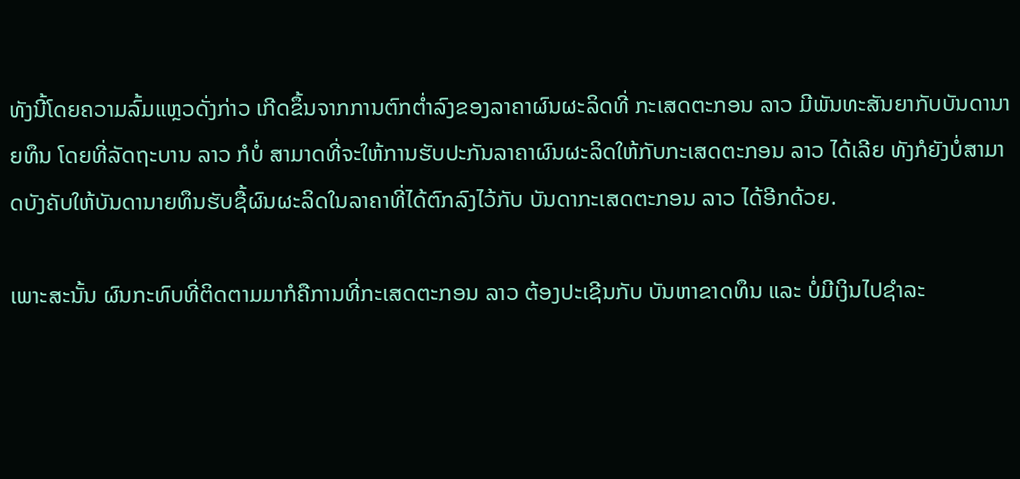ທັງນີ້ໂດຍຄວາມລົ້ມແຫຼວດັ່ງກ່າວ ເກີດຂຶ້ນຈາກການຕົກຕ່ຳລົງຂອງລາຄາຜົນຜະລິດທີ່ ກະເສດຕະກອນ ລາວ ມີພັນທະສັນຍາກັບບັນດານາຍທຶນ ໂດຍທີ່ລັດຖະບານ ລາວ ກໍບໍ່ ສາມາດທີ່ຈະໃຫ້ການຮັບປະກັນລາຄາຜົນຜະລິດໃຫ້ກັບກະເສດຕະກອນ ລາວ ໄດ້ເລີຍ ທັງກໍຍັງບໍ່ສາມາດບັງຄັບໃຫ້ບັນດານາຍທຶນຮັບຊື້ຜົນຜະລິດໃນລາຄາທີ່ໄດ້ຕົກລົງໄວ້ກັບ ບັນດາກະເສດຕະກອນ ລາວ ໄດ້ອີກດ້ວຍ.

ເພາະສະນັ້ນ ຜົນກະທົບທີ່ຕິດຕາມມາກໍຄືການທີ່ກະເສດຕະກອນ ລາວ ຕ້ອງປະເຊີນກັບ ບັນຫາຂາດທຶນ ແລະ ບໍ່ມີເງິນໄປຊຳລະ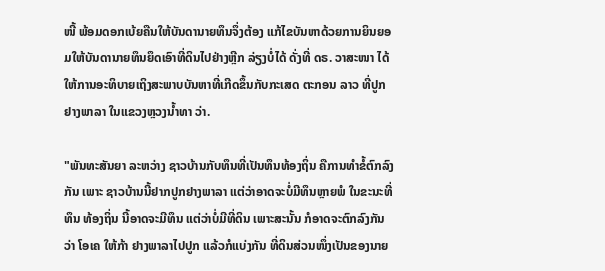ໜີ້ ພ້ອມດອກເບ້ຍຄືນໃຫ້ບັນດານາຍທຶນຈຶ່ງຕ້ອງ ແກ້ໄຂບັນຫາດ້ວຍການຍິນຍອມໃຫ້ບັນດານາຍທຶນຍຶດເອົາທີ່ດິນໄປຢ່າງຫຼີກ ລ່ຽງບໍ່ໄດ້ ດັ່ງທີ່ ດຣ. ວາສະໜາ ໄດ້ໃຫ້ການອະທິບາຍເຖິງສະພາບບັນຫາທີ່ເກີດຂຶ້ນກັບກະເສດ ຕະກອນ ລາວ ທີ່ປູກຢາງພາລາ ໃນແຂວງຫຼວງນ້ຳທາ ວ່າ.

"ພັນທະສັນຍາ ລະຫວ່າງ ຊາວບ້ານກັບທຶນທີ່ເປັນທຶນທ້ອງຖິ່ນ ຄືການທຳຂໍ້ຕົກລົງກັນ ເພາະ ຊາວບ້ານນີ້ຢາກປູກຢາງພາລາ ແຕ່ວ່າອາດຈະບໍ່ມີທຶນຫຼາຍພໍ ໃນຂະນະທີ່ທຶນ ທ້ອງຖິ່ນ ນີ້ອາດຈະມີທຶນ ແຕ່ວ່າບໍ່ມີທີ່ດິນ ເພາະສະນັ້ນ ກໍອາດຈະຕົກລົງກັນວ່າ ໂອເຄ ໃຫ້ກ້າ ຢາງພາລາໄປປູກ ແລ້ວກໍແບ່ງກັນ ທີ່ດິນສ່ວນໜຶ່ງເປັນຂອງນາຍ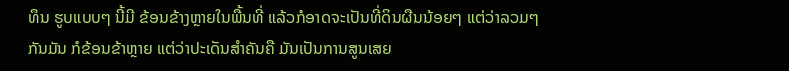ທຶນ ຮູບແບບໆ ນີ້ມີ ຂ້ອນຂ້າງຫຼາຍໃນພື້ນທີ່ ແລ້ວກໍອາດຈະເປັນທີ່ດິນຜືນນ້ອຍໆ ແຕ່ວ່າລວມໆກັນມັນ ກໍຂ້ອນຂ້າຫຼາຍ ແຕ່ວ່າປະເດັນສຳຄັນຄື ມັນເປັນການສູນເສຍ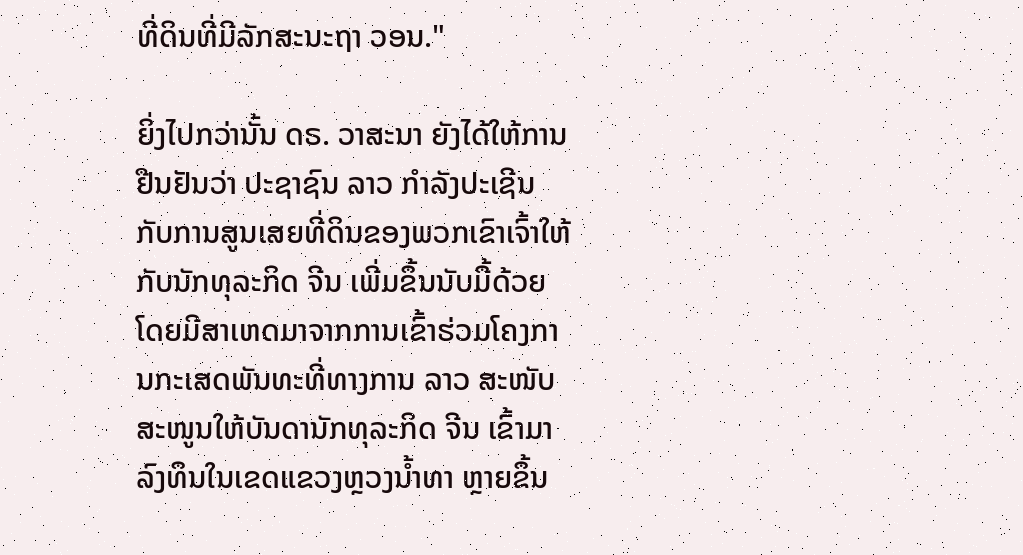ທີ່ດິນທີ່ມີລັກສະນະຖາ ວອນ."

ຍິ່ງໄປກວ່ານັ້ນ ດຣ. ວາສະນາ ຍັງໄດ້ໃຫ້ການຢືນຢັນວ່າ ປະຊາຊົນ ລາວ ກຳລັງປະເຊີນ ກັບການສູນເສຍທີ່ດິນຂອງພວກເຂົາເຈົ້າໃຫ້ກັບນັກທຸລະກິດ ຈີນ ເພີ່ມຂຶ້ນນັບມື້ດ້ວຍ ໂດຍມີສາເຫດມາຈາກການເຂົ້າຮ່ວມໂຄງການກະເສດພັນທະທີ່ທາງການ ລາວ ສະໜັບ ສະໜູນໃຫ້ບັນດານັກທຸລະກິດ ຈີນ ເຂົ້າມາລົງທຶນໃນເຂດແຂວງຫຼວງນ້ຳທາ ຫຼາຍຂຶ້ນ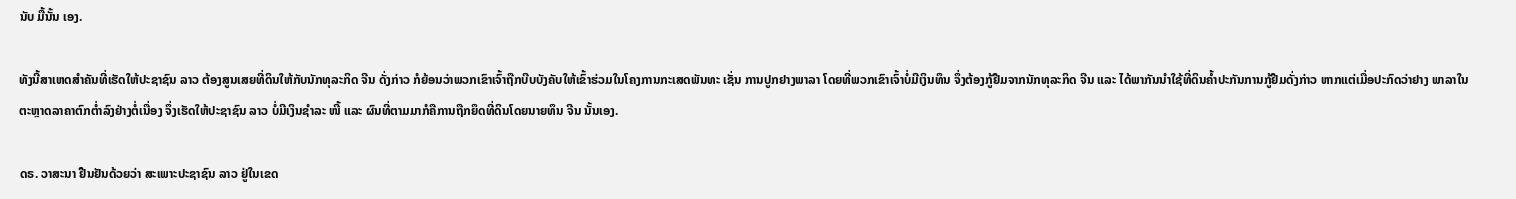ນັບ ມື້ນັ້ນ ເອງ.

ທັງນີ້ສາເຫດສຳຄັນທີ່ເຮັດໃຫ້ປະຊາຊົນ ລາວ ຕ້ອງສູນເສຍທີ່ດິນໃຫ້ກັບນັກທຸລະກິດ ຈີນ ດັ່ງກ່າວ ກໍຍ້ອນວ່າພວກເຂົາເຈົ້າຖືກບີບບັງຄັບໃຫ້ເຂົ້າຮ່ວມໃນໂຄງການກະເສດພັນທະ ເຊັ່ນ ການປູກຢາງພາລາ ໂດຍທີ່ພວກເຂົາເຈົ້າບໍ່ມີເງິນທຶນ ຈຶ່ງຕ້ອງກູ້ຢືມຈາກນັກທຸລະກິດ ຈີນ ແລະ ໄດ້ພາກັນນຳໃຊ້ທີ່ດິນຄ້ຳປະກັນການກູ້ຢືມດັ່ງກ່າວ ຫາກແຕ່ເມື່ອປະກົດວ່າຢາງ ພາລາໃນຕະຫຼາດລາຄາຕົກຕ່ຳລົງຢ່າງຕໍ່ເນື່ອງ ຈຶ່ງເຮັດໃຫ້ປະຊາຊົນ ລາວ ບໍ່ມີເງິນຊຳລະ ໜີ້ ແລະ ຜົນທີ່ຕາມມາກໍຄືການຖືກຍຶດທີ່ດິນໂດຍນາຍທຶນ ຈີນ ນັ້ນເອງ.

ດຣ. ວາສະນາ ຢືນຢັນດ້ວຍວ່າ ສະເພາະປະຊາຊົນ ລາວ ຢູ່ໃນເຂດ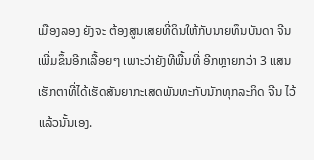ເມືອງລອງ ຍັງຈະ ຕ້ອງສູນເສຍທີ່ດິນໃຫ້ກັບນາຍທຶນບັນດາ ຈີນ ເພີ່ມຂຶ້ນອີກເລື້ອຍໆ ເພາະວ່າຍັງທີພື້ນທີ່ ອີກຫຼາຍກວ່າ 3 ແສນເຮັກຕາທີ່ໄດ້ເຮັດສັນຍາກະເສດພັນທະກັບນັກທຸກລະກິດ ຈີນ ໄວ້ແລ້ວນັ້ນເອງ.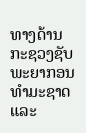ທາງດ້ານກະຊວງຊັບພະຍາກອນທຳມະຊາດ ແລະ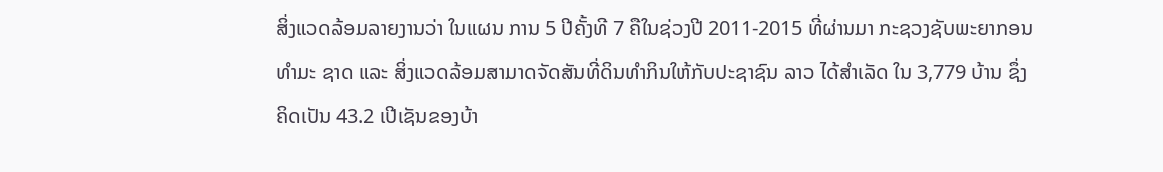ສິ່ງແວດລ້ອມລາຍງານວ່າ ໃນແຜນ ການ 5 ປີຄັ້ງທີ 7 ຄືໃນຊ່ວງປີ 2011-2015 ທີ່ຜ່ານມາ ກະຊວງຊັບພະຍາກອນທຳມະ ຊາດ ແລະ ສິ່ງແວດລ້ອມສາມາດຈັດສັນທີ່ດິນທຳກິນໃຫ້ກັບປະຊາຊົນ ລາວ ໄດ້ສຳເລັດ ໃນ 3,779 ບ້ານ ຊຶ່ງຄິດເປັນ 43.2 ເປີເຊັນຂອງບ້າ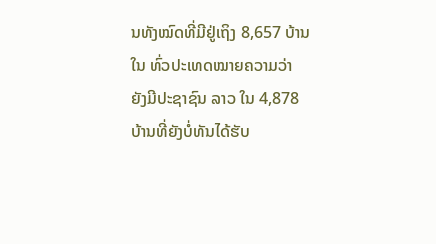ນທັງໝົດທີ່ມີຢູ່ເຖິງ 8,657 ບ້ານໃນ ທົ່ວປະເທດໝາຍຄວາມວ່າ ຍັງມີປະຊາຊົນ ລາວ ໃນ 4,878 ບ້ານທີ່ຍັງບໍ່ທັນໄດ້ຮັບ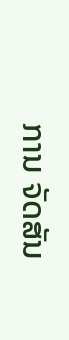ການ ຈັດສັນ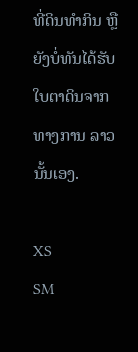ທີ່ດິນທຳກິນ ຫຼື ຍັງບໍ່ທັນໄດ້ຮັບໃບຕາດິນຈາກທາງການ ລາວ ນັ້ນເອງ.

XS
SM